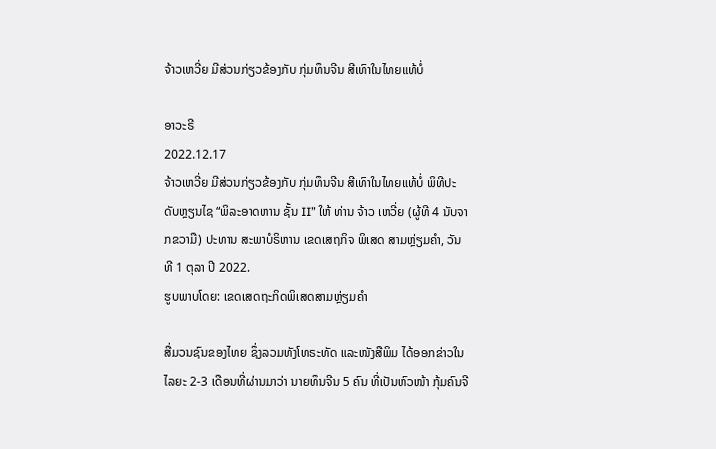ຈ້າວເຫວີ່ຍ ມີສ່ວນກ່ຽວຂ້ອງກັບ ກຸ່ມທຶນຈີນ ສີເທົາໃນໄທຍແທ້ບໍ່

ອາວະຣີ
2022.12.17
ຈ້າວເຫວີ່ຍ ມີສ່ວນກ່ຽວຂ້ອງກັບ ກຸ່ມທຶນຈີນ ສີເທົາໃນໄທຍແທ້ບໍ່ ພິທີປະດັບຫຼຽນໄຊ “ພິລະອາດຫານ ຊັ້ນ II” ໃຫ້ ທ່ານ ຈ້າວ ເຫວີ່ຍ (ຜູ້ທີ 4 ນັບຈາກຂວາມື) ປະທານ ສະພາບໍຣິຫານ ເຂດເສຖກິຈ ພິເສດ ສາມຫຼ່ຽມຄຳ, ວັນທີ 1 ຕຸລາ ປີ 2022.
ຮູບພາບໂດຍ: ເຂດເສດຖະກິດພິເສດສາມຫຼ່ຽມຄຳ

ສື່ມວນຊົນຂອງໄທຍ ຊຶ່ງລວມທັງໂທຣະທັດ ແລະໜັງສືພິມ ໄດ້ອອກຂ່າວໃນໄລຍະ 2-3 ເດືອນທີ່ຜ່ານມາວ່າ ນາຍທຶນຈີນ 5 ຄົນ ທີ່ເປັນຫົວໜ້າ ກຸ້ມຄົນຈີ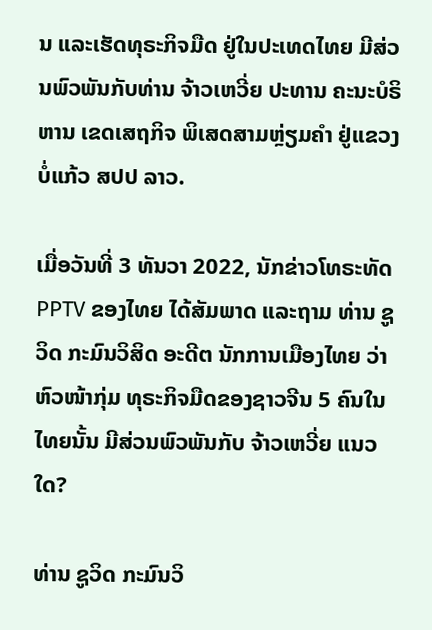ນ ແລະເຮັດທຸຣະກິຈມືດ ຢູ່ໃນປະເທດໄທຍ ມີສ່ວນພົວພັນກັບທ່ານ ຈ້າວເຫວີ່ຍ ປະທານ ຄະນະບໍຣິຫານ ເຂດເສຖກິຈ ພິເສດສາມຫຼ່ຽມຄຳ ຢູ່ແຂວງບໍ່ແກ້ວ ສປປ ລາວ.

ເມື່ອວັນທີ່ 3 ທັນວາ 2022, ນັກຂ່າວໂທຣະທັດ PPTV ຂອງໄທຍ ໄດ້ສັມພາດ ແລະຖາມ ທ່ານ ຊູວິດ ກະມົນວິສິດ ອະດີຕ ນັກການເມືອງໄທຍ ວ່າຫົວໜ້າກຸ່ມ ທຸຣະກິຈມືດຂອງຊາວຈີນ 5 ຄົນໃນໄທຍນັ້ນ ມີສ່ວນພົວພັນກັບ ຈ້າວເຫວີ່ຍ ແນວໃດ?

ທ່ານ ຊູວິດ ກະມົນວິ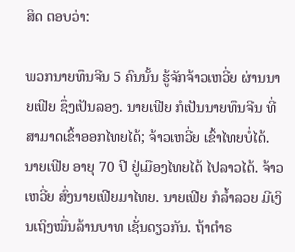ສິດ ຕອບວ່າ:

ພວກນາຍທຶນຈີນ 5 ຄົນນັ້ນ ຮູ້ຈັກຈ້າວເຫວີ່ຍ ຜ່ານນາຍເຟີຍ ຊຶ່ງເປັນລອງ. ນາຍເຟີຍ ກໍເປັນນາຍທຶນຈີນ ທີ່ສາມາດເຂົ້າອອກໄທຍໄດ້; ຈ້າວເຫວີ່ຍ ເຂົ້າໄທຍບໍ່ໄດ້. ນາຍເຟີຍ ອາຍຸ 70 ປີ ຢູ່ເມືອງໄທຍໄດ້ ໄປລາວໄດ້. ຈ້າວເຫວີ່ຍ ສົ່ງນາຍເຟີຍມາໄທຍ. ນາຍເຟີຍ ກໍລ້ຳລວຍ ມີເງິນເຖິງໝື່ນລ້ານບາທ ເຊັ່ນດຽວກັນ. ຖ້າຕຳຣ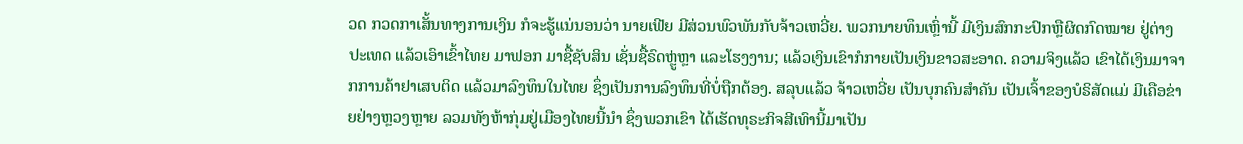ວດ ກວດກາເສັ້ນທາງການເງິນ ກໍຈະຮູ້ແນ່ນອນວ່າ ນາຍເຟີຍ ມີສ່ວນພົວພັນກັບຈ້າວເຫວີ່ຍ. ພວກນາຍທຶນເຫຼົ່ານີ້ ມີເງິນສົກກະປົກຫຼືຜິດກົດໝາຍ ຢູ່ຕ່າງປະເທດ ແລ້ວເອົາເຂົ້າໄທຍ ມາຟອກ ມາຊື້ຊັບສິນ ເຊັ່ນຊື້ຣົດຫຼູ່ຫຼາ ແລະໂຮງງານ; ແລ້ວເງິນເຂົາກໍກາຍເປັນເງິນຂາວສະອາດ. ຄວາມຈິງແລ້ວ ເຂົາໄດ້ເງິນມາຈາກການຄ້າຢາເສບຕິດ ແລ້ວມາລົງທຶນໃນໄທຍ ຊຶ່ງເປັນການລົງທຶນທີ່ບໍ່ຖືກຕ້ອງ. ສລຸບແລ້ວ ຈ້າວເຫວີ່ຍ ເປັນບຸກຄົນສຳຄັນ ເປັນເຈົ້າຂອງບໍຣິສັດແມ່ ມີເຄືອຂ່າຍຢ່າງຫຼວງຫຼາຍ ລວມທັງຫ້າກຸ່ມຢູ່ເມືອງໄທຍນີ້ນຳ ຊຶ່ງພວກເຂົາ ໄດ້ເຮັດທຸຣະກິຈສີເທົານີ້ມາເປັນ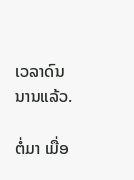ເວລາດົນນານແລ້ວ.

ຕໍ່ມາ ເມື່ອ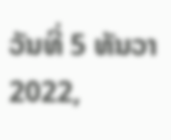ວັນທີ່ 5 ທັນວາ 2022,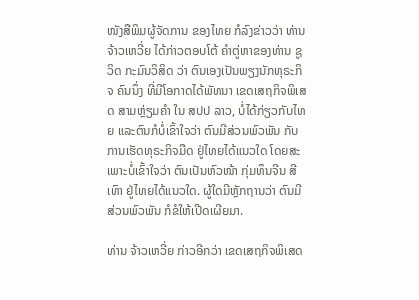ໜັງສືພິມຜູ້ຈັດການ ຂອງໄທຍ ກໍລົງຂ່າວວ່າ ທ່ານ ຈ້າວເຫວີ່ຍ ໄດ້ກ່າວຕອບໂຕ້ ຄຳຕູ່ຫາຂອງທ່ານ ຊູວິດ ກະມົນວິສິດ ວ່າ ຕົນເອງເປັນພຽງນັກທຸຣະກິຈ ຄົນນຶ່ງ ທີ່ມີໂອກາດໄດ້ພັທນາ ເຂດເສຖກິຈພິເສດ ສາມຫຼ່ຽມຄຳ ໃນ ສປປ ລາວ, ບໍ່ໄດ້ກ່ຽວກັບໄທຍ ແລະຕົນກໍບໍ່ເຂົ້າໃຈວ່າ ຕົນມີສ່ວນພົວພັນ ກັບການເຮັດທຸຣະກິຈມືດ ຢູ່ໄທຍໄດ້ແນວໃດ ໂດຍສະເພາະບໍ່ເຂົ້າໃຈວ່າ ຕົນເປັນຫົວໜ້າ ກຸ່ມທຶນຈີນ ສີເທົາ ຢູ່ໄທຍໄດ້ແນວໃດ. ຜູ້ໃດມີຫຼັກຖານວ່າ ຕົນມີສ່ວນພົວພັນ ກໍຂໍໃຫ້ເປີດເຜີຍມາ.

ທ່ານ ຈ້າວເຫວີ່ຍ ກ່າວອີກວ່າ ເຂດເສຖກິຈພິເສດ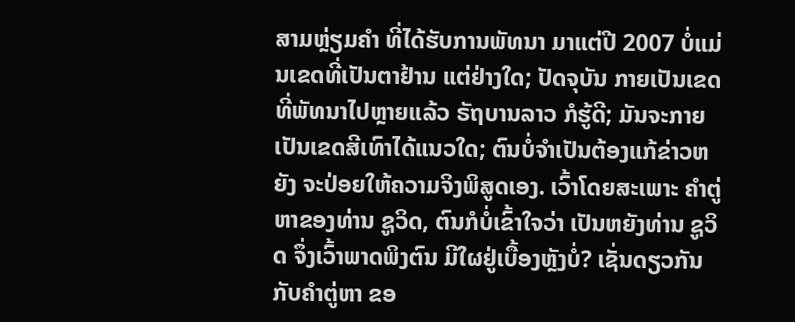ສາມຫຼ່ຽມຄຳ ທີ່ໄດ້ຮັບການພັທນາ ມາແຕ່ປີ 2007 ບໍ່ແມ່ນເຂດທີ່ເປັນຕາຢ້ານ ແຕ່ຢ່າງໃດ; ປັດຈຸບັນ ກາຍເປັນເຂດທີ່ພັທນາໄປຫຼາຍແລ້ວ ຣັຖບານລາວ ກໍຮູ້ດີ; ມັນຈະກາຍເປັນເຂດສີເທົາໄດ້ແນວໃດ; ຕົນບໍ່ຈຳເປັນຕ້ອງແກ້ຂ່າວຫຍັງ ຈະປ່ອຍໃຫ້ຄວາມຈິງພິສູດເອງ. ເວົ້າໂດຍສະເພາະ ຄຳຕູ່ຫາຂອງທ່ານ ຊູວິດ, ຕົນກໍບໍ່ເຂົ້າໃຈວ່າ ເປັນຫຍັງທ່ານ ຊູວິດ ຈຶ່ງເວົ້າພາດພິງຕົນ ມີໃຜຢູ່ເບື້ອງຫຼັງບໍ່? ເຊັ່ນດຽວກັນກັບຄຳຕູ່ຫາ ຂອ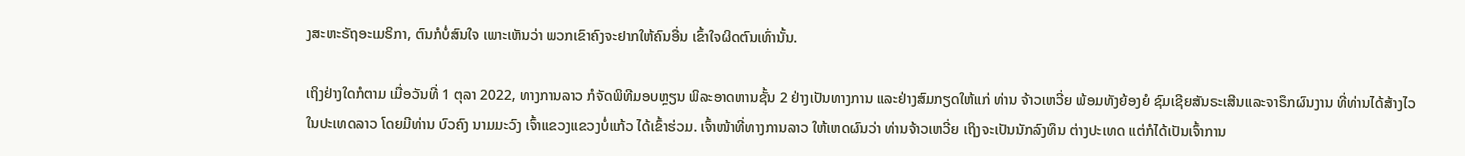ງສະຫະຣັຖອະເມຣິກາ, ຕົນກໍບໍ່ສົນໃຈ ເພາະເຫັນວ່າ ພວກເຂົາຄົງຈະຢາກໃຫ້ຄົນອື່ນ ເຂົ້າໃຈຜິດຕົນເທົ່ານັ້ນ.

ເຖິງຢ່າງໃດກໍຕາມ ເມື່ອວັນທີ່ 1 ຕຸລາ 2022, ທາງການລາວ ກໍຈັດພິທີມອບຫຼຽນ ພິລະອາດຫານຊັ້ນ 2 ຢ່າງເປັນທາງການ ແລະຢ່າງສົມກຽດໃຫ້ແກ່ ທ່ານ ຈ້າວເຫວີ່ຍ ພ້ອມທັງຍ້ອງຍໍ ຊົມເຊີຍສັນຣະເສີນແລະຈາຣຶກຜົນງານ ທີ່ທ່ານໄດ້ສ້າງໄວ ໃນປະເທດລາວ ໂດຍມີທ່ານ ບົວຄົງ ນາມມະວົງ ເຈົ້າແຂວງແຂວງບໍ່ແກ້ວ ໄດ້ເຂົ້າຮ່ວມ. ເຈົ້າໜ້າທີ່ທາງການລາວ ໃຫ້ເຫດຜົນວ່າ ທ່ານຈ້າວເຫວີ່ຍ ເຖິງຈະເປັນນັກລົງທຶນ ຕ່າງປະເທດ ແຕ່ກໍໄດ້ເປັນເຈົ້າການ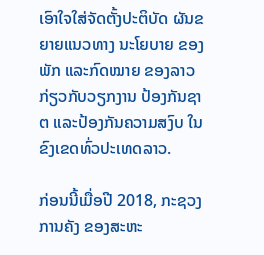ເອົາໃຈໃສ່ຈັດຕັ້ງປະຕິບັດ ຜັນຂຍາຍແນວທາງ ນະໂຍບາຍ ຂອງພັກ ແລະກົດໝາຍ ຂອງລາວ ກ່ຽວກັບວຽກງານ ປ້ອງກັນຊາຕ ແລະປ້ອງກັນຄວາມສງົບ ໃນຂົງເຂດທົ່ວປະເທດລາວ.

ກ່ອນນີ້ເມື່ອປີ 2018, ກະຊວງການຄັງ ຂອງສະຫະ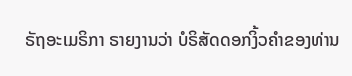ຣັຖອະເມຣິກາ ຣາຍງານວ່າ ບໍຣິສັດດອກງິ້ວຄໍາຂອງທ່ານ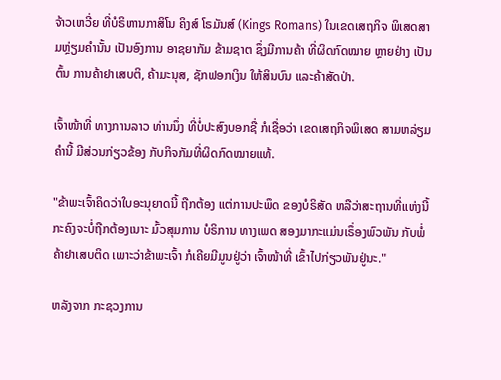ຈ້າວເຫວີ່ຍ ທີ່ບໍຣິຫານກາສິໂນ ຄິງສ໌ ໂຣມັນສ໌ (Kings Romans) ໃນເຂດເສຖກິຈ ພິເສດສາມຫຼ່ຽມຄຳນັ້ນ ເປັນອົງການ ອາຊຍາກັມ ຂ້າມຊາຕ ຊຶ່ງມີການຄ້າ ທີ່ຜິດກົດໝາຍ ຫຼາຍຢ່າງ ເປັນຕົ້ນ ການຄ້າຢາເສບຕິ, ຄ້າມະນຸສ, ຊັກຟອກເງິນ ໃຫ້ສິນບົນ ແລະຄ້າສັດປ່າ.

ເຈົ້າໜ້າທີ່ ທາງການລາວ ທ່ານນຶ່ງ ທີ່ບໍ່ປະສົງບອກຊື່ ກໍເຊື່ອວ່າ ເຂດເສຖກິຈພິເສດ ສາມຫລ່ຽມຄໍານີ້ ມີສ່ວນກ່ຽວຂ້ອງ ກັບກິຈກັມທີ່ຜິດກົດໝາຍແທ້.

"ຂ້າພະເຈົ້າຄິດວ່າໃບອະນຸຍາດນີ້ ຖືກຕ້ອງ ແຕ່ການປະພຶດ ຂອງບໍຣິສັດ ຫລືວ່າສະຖານທີ່ແຫ່ງນີ້ ກະຄົງຈະບໍ່ຖືກຕ້ອງເນາະ ມົ້ວສຸມການ ບໍຣິການ ທາງເພດ ສອງມາກະແມ່ນເຣຶ່ອງພົວພັນ ກັບພໍ່ຄ້າຢາເສບຕິດ ເພາະວ່າຂ້າພະເຈົ້າ ກໍເຄີຍມີມູນຢູ່ວ່າ ເຈົ້າໜ້າທີ່ ເຂົ້າໄປກ່ຽວພັນຢູ່ນະ."

ຫລັງຈາກ ກະຊວງການ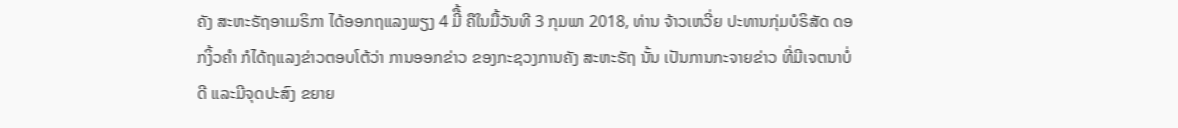ຄັງ ສະຫະຣັຖອາເມຣິກາ ໄດ້ອອກຖແລງພຽງ 4 ມີື້ ຄືໃນມື້ວັນທີ 3 ກຸມພາ 2018, ທ່ານ ຈ້າວເຫວີ່ຍ ປະທານກຸ່ມບໍຣິສັດ ດອກງິ້ວຄໍາ ກໍໄດ້ຖແລງຂ່າວຕອບໂຕ້ວ່າ ການອອກຂ່າວ ຂອງກະຊວງການຄັງ ສະຫະຣັຖ ນັ້ນ ເປັນການກະຈາຍຂ່າວ ທີ່ມີເຈຕນາບໍ່ດີ ແລະມີຈຸດປະສົງ ຂຍາຍ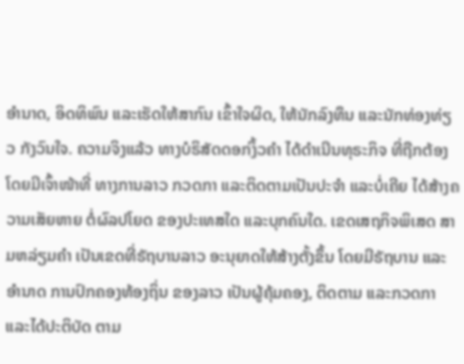ອໍານາດ, ອິດທິພົນ ແລະເຮັດໃຫ້ສາກົນ ເຂົ້າໃຈຜິດ, ໃຫ້ນັກລົງທຶນ ແລະນັກທ່ອງທ່ຽວ ກັງວົນໃຈ. ຄວາມຈິງແລ້ວ ທາງບໍຣິສັດດອກງິ້ວຄຳ ໄດ້ດໍາເນີນທຸຣະກິຈ ທີ່ຖືກຕ້ອງ ໂດຍມີເຈົ້າໜ້າທີ່ ທາງການລາວ ກວດກາ ແລະຕິດຕາມເປັນປະຈຳ ແລະບໍ່ເຄີຍ ໄດ້ສ້າງຄວາມເສັຍຫາຍ ຕໍ່ຜົລປໂຍດ ຂອງປະເທສໃດ ແລະບຸກຄົນໃດ. ເຂດເສຖກິຈພິເສດ ສາມຫລ່ຽມຄໍາ ເປັນເຂດທີ່ຣັຖບານລາວ ອະນຸຍາດໃຫ້ສ້າງຕັ້ງຂຶ້ນ ໂດຍມີຣັຖບານ ແລະອໍານາດ ການປົກຄອງທ້ອງຖິ່ນ ຂອງລາວ ເປັນຜູ້ຄຸ້ມຄອງ, ຕິດຕາມ ແລະກວດກາ ແລະໄດ້ປະຕິບັດ ຕາມ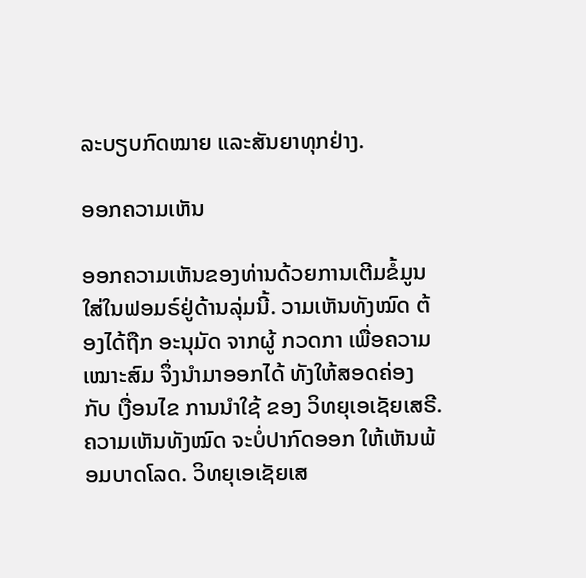ລະບຽບກົດໝາຍ ແລະສັນຍາທຸກຢ່າງ.

ອອກຄວາມເຫັນ

ອອກຄວາມເຫັນຂອງທ່ານດ້ວຍການເຕີມຂໍ້ມູນໃສ່ໃນຟອມຣ໌ຢູ່ດ້ານລຸ່ມນີ້. ວາມເຫັນທັງໝົດ ຕ້ອງໄດ້ຖືກ ອະນຸມັດ ຈາກຜູ້ ກວດກາ ເພື່ອຄວາມເໝາະສົມ ຈຶ່ງນໍາມາອອກໄດ້ ທັງໃຫ້ສອດຄ່ອງ ກັບ ເງື່ອນໄຂ ການນຳໃຊ້ ຂອງ ວິທຍຸເອເຊັຍເສຣີ. ຄວາມເຫັນທັງໝົດ ຈະບໍ່ປາກົດອອກ ໃຫ້ເຫັນພ້ອມບາດໂລດ. ວິທຍຸເອເຊັຍເສ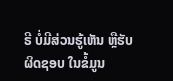ຣີ ບໍ່ມີສ່ວນຮູ້ເຫັນ ຫຼືຮັບຜິດຊອບ ໃນຂໍ້ມູນ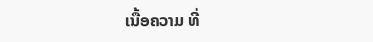ເນື້ອຄວາມ ທີ່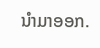ນໍາມາອອກ.